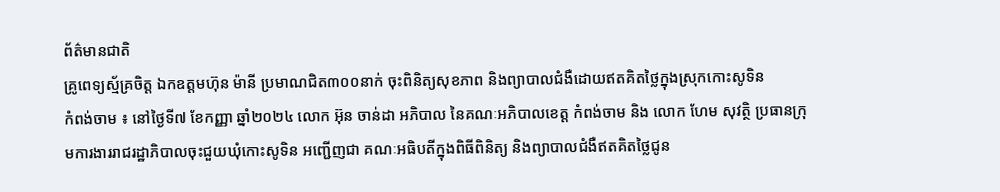ព័ត៌មានជាតិ
គ្រូពេទ្យស្ម័គ្រចិត្ត ឯកឧត្ដមហ៊ុន ម៉ានី ប្រមាណជិត៣០០នាក់ ចុះពិនិត្យសុខភាព និងព្យាបាលជំងឺដោយឥតគិតថ្លៃក្នុងស្រុកកោះសូទិន
កំពង់ចាម ៖ នៅថ្ងៃទី៧ ខែកញ្ញា ឆ្នាំ២០២៤ លោក អ៊ុន ចាន់ដា អភិបាល នៃគណៈអភិបាលខេត្ត កំពង់ចាម និង លោក ហែម សុវត្ថិ ប្រធានក្រុមការងាររាជរដ្ឋាភិបាលចុះជួយឃុំកោះសូទិន អញ្ជើញជា គណៈអធិបតីក្នុងពិធីពិនិត្យ និងព្យាបាលជំងឺឥតគិតថ្លៃជូន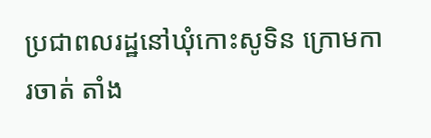ប្រជាពលរដ្ឋនៅឃុំកោះសូទិន ក្រោមការចាត់ តាំង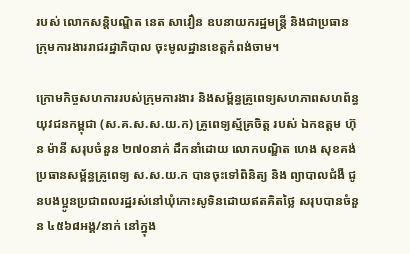របស់ លោកសន្តិបណ្ឌិត នេត សាវឿន ឧបនាយករដ្ឋមន្ត្រី និងជាប្រធានក្រុមការងាររាជរដ្ឋាភិបាល ចុះមូលដ្ឋានខេត្តកំពង់ចាម។

ក្រោមកិច្ចសហការរបស់ក្រុមការងារ និងសម្ព័ន្ធគ្រូពេទ្យសហភាពសហព័ន្ធ យុវជនកម្ពុជា (ស.គ.ស.ស.យ.ក) គ្រូពេទ្យស្ម័គ្រចិត្ត របស់ ឯកឧត្តម ហ៊ុន ម៉ានី សរុបចំនួន ២៧០នាក់ ដឹកនាំដោយ លោកបណ្ឌិត ហេង សុខគង់ ប្រធានសម្ព័ន្ធគ្រូពេទ្យ ស.ស.យ.ក បានចុះទៅពិនិត្យ និង ព្យាបាលជំងឺ ជូនបងប្អូនប្រជាពលរដ្ឋរស់នៅឃុំកោះសូទិនដោយឥតគិតថ្លៃ សរុបបានចំនួន ៤៥៦៨អង្គ/នាក់ នៅក្នុង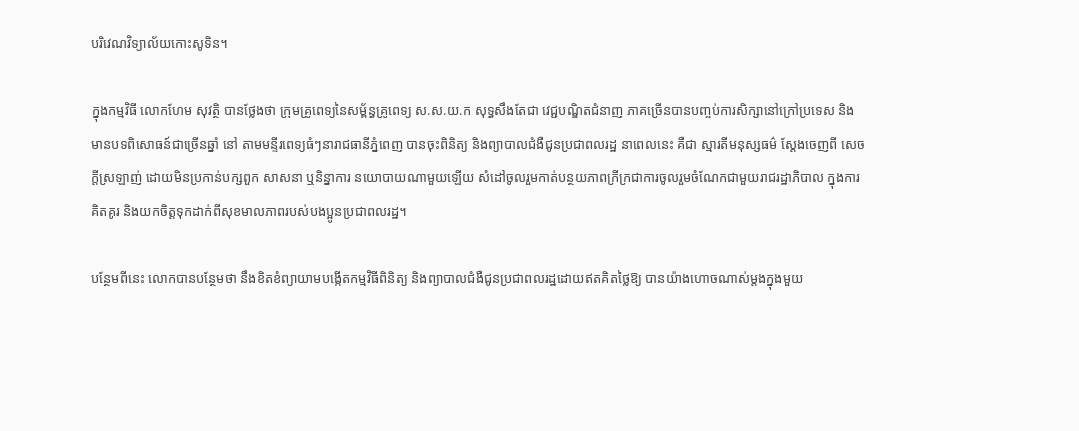បរិវេណវិទ្យាល័យកោះសូទិន។

ក្នុងកម្មវិធី លោកហែម សុវត្ថិ បានថ្លែងថា ក្រុមគ្រូពេទ្យនៃសម្ព័ន្ធគ្រូពេទ្យ ស.ស.យ.ក សុទ្ធសឹងតែជា វេជ្ជបណ្ឌិតជំនាញ ភាគច្រើនបានបញ្ចប់ការសិក្សានៅក្រៅប្រទេស និងមានបទពិសោធន៍ជាច្រើនឆ្នាំ នៅ តាមមន្ទីរពេទ្យធំៗនារាជធានីភ្នំពេញ បានចុះពិនិត្យ និងព្យាបាលជំងឺជូនប្រជាពលរដ្ឋ នាពេលនេះ គឺជា ស្មារតីមនុស្សធម៌ ស្តែងចេញពី សេចក្តីស្រឡាញ់ ដោយមិនប្រកាន់បក្សពួក សាសនា ឬនិន្នាការ នយោបាយណាមួយឡើយ សំដៅចូលរួមកាត់បន្ថយភាពក្រីក្រជាការចូលរួមចំណែកជាមួយរាជរដ្ឋាភិបាល ក្នុងការគិតគូរ និងយកចិត្តទុកដាក់ពីសុខមាលភាពរបស់បងប្អូនប្រជាពលរដ្ឋ។

បន្ថែមពីនេះ លោកបានបន្ថែមថា នឹងខិតខំព្យាយាមបង្កើតកម្មវិធីពិនិត្យ និងព្យាបាលជំងឺជូនប្រជាពលរដ្ឋដោយឥតគិតថ្លៃឱ្យ បានយ៉ាងហោចណាស់ម្តងក្នុងមួយ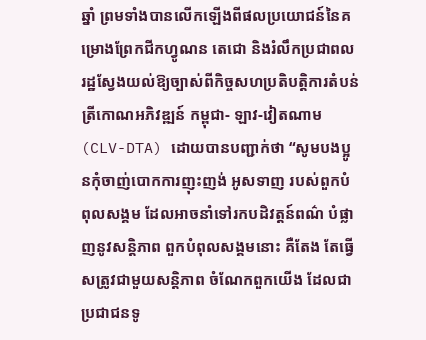ឆ្នាំ ព្រមទាំងបានលើកឡើងពីផលប្រយោជន៍នៃគម្រោងព្រែកជីកហ្វូណន តេជោ និងរំលឹកប្រជាពលរដ្ឋស្វែងយល់ឱ្យច្បាស់ពីកិច្ចសហប្រតិបត្តិការតំបន់ត្រីកោណអភិវឌ្ឍន៍ កម្ពុជា- ឡាវ-វៀតណាម (CLV-DTA) ដោយបានបញ្ជាក់ថា “សូមបងប្អូនកុំចាញ់បោកការញុះញង់ អូសទាញ របស់ពួកបំពុលសង្គម ដែលអាចនាំទៅរកបដិវត្តន៍ពណ៌ បំផ្លាញនូវសន្តិភាព ពួកបំពុលសង្គមនោះ គឺតែង តែធ្វើសត្រូវជាមួយសន្តិភាព ចំណែកពួកយើង ដែលជាប្រជាជនទូ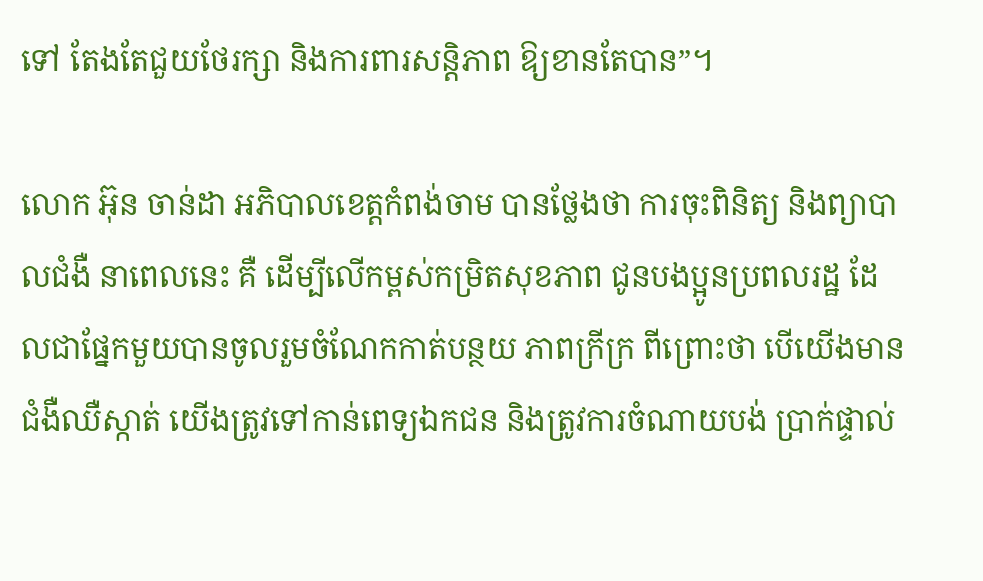ទៅ តែងតែជួយថែរក្សា និងការពារសន្តិភាព ឱ្យខានតែបាន”។

លោក អ៊ុន ចាន់ដា អភិបាលខេត្តកំពង់ចាម បានថ្លែងថា ការចុះពិនិត្យ និងព្យាបាលជំងឺ នាពេលនេះ គឺ ដើម្បីលើកម្ពស់កម្រិតសុខភាព ជូនបងប្អូនប្រពលរដ្ឋ ដែលជាផ្នែកមួយបានចូលរួមចំណែកកាត់បន្ថយ ភាពក្រីក្រ ពីព្រោះថា បើយើងមានជំងឺឈឺស្កាត់ យើងត្រូវទៅកាន់ពេទ្យឯកជន និងត្រូវការចំណាយបង់ ប្រាក់ផ្ទាល់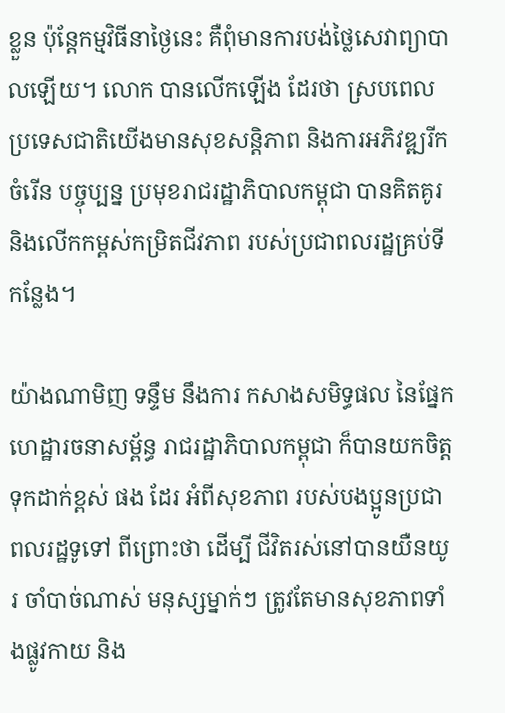ខ្លួន ប៉ុន្តែកម្មវិធីនាថ្ងៃនេះ គឺពុំមានការបង់ថ្លៃសេវាព្យាបាលឡើយ។ លោក បានលើកឡើង ដែរថា ស្របពេលប្រទេសជាតិយើងមានសុខសន្តិភាព និងការអភិវឌ្ឍរីកចំរើន បច្ចុប្បន្ន ប្រមុខរាជរដ្ឋាភិបាលកម្ពុជា បានគិតគូរ និងលើកកម្ពស់កម្រិតជីវភាព របស់ប្រជាពលរដ្ឋគ្រប់ទីកន្លែង។

យ៉ាងណាមិញ ទន្ទឹម នឹងការ កសាងសមិទ្ធផល នៃផ្នែកហេដ្ឋារចនាសម្ព័ន្ធ រាជរដ្ឋាភិបាលកម្ពុជា ក៏បានយកចិត្តទុកដាក់ខ្ពស់ ផង ដែរ អំពីសុខភាព របស់បងប្អូនប្រជាពលរដ្ឋទូទៅ ពីព្រោះថា ដើម្បី ជីវិតរស់នៅបានយឺនយូរ ចាំបាច់ណាស់ មនុស្សម្នាក់ៗ ត្រូវតែមានសុខភាពទាំងផ្លូវកាយ និង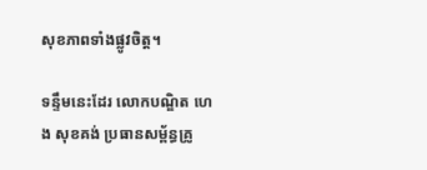សុខភាពទាំងផ្លូវចិត្ត។

ទន្ទឹមនេះដែរ លោកបណ្ឌិត ហេង សុខគង់ ប្រធានសម្ព័ន្ធគ្រូ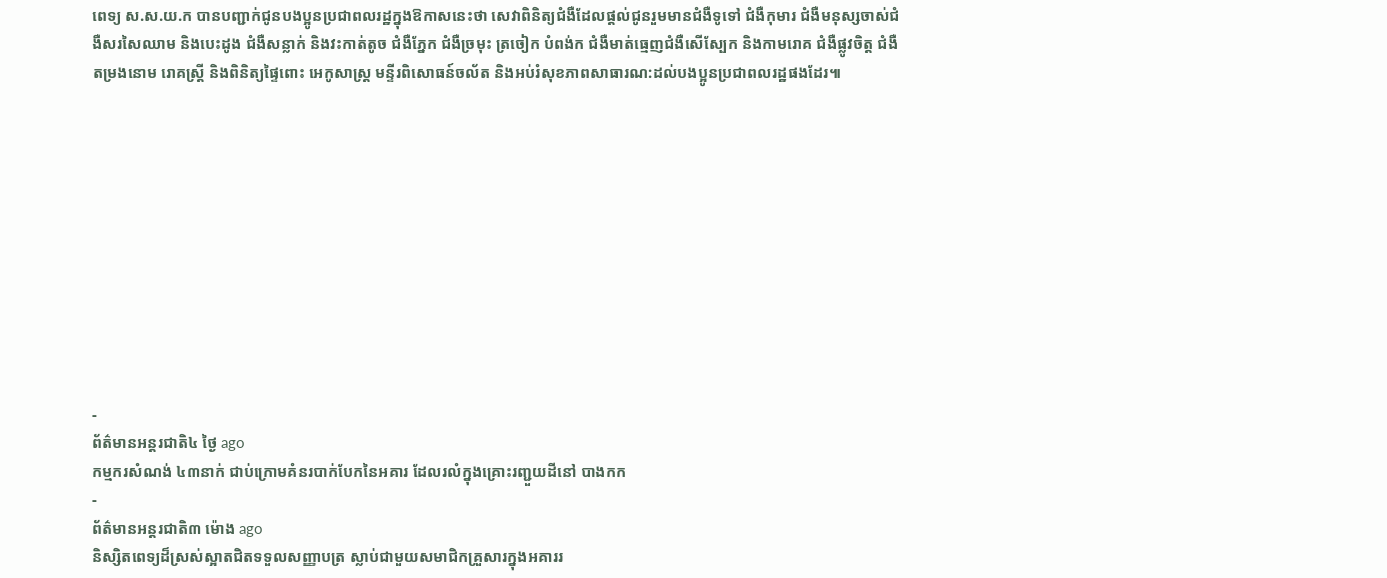ពេទ្យ ស.ស.យ.ក បានបញ្ជាក់ជូនបងប្អូនប្រជាពលរដ្ឋក្នុងឱកាសនេះថា សេវាពិនិត្យជំងឺដែលផ្តល់ជូនរួមមានជំងឺទូទៅ ជំងឺកុមារ ជំងឺមនុស្សចាស់ជំងឺសរសៃឈាម និងបេះដូង ជំងឺសន្លាក់ និងវះកាត់តូច ជំងឺភ្នែក ជំងឺច្រមុះ ត្រចៀក បំពង់ក ជំងឺមាត់ធ្មេញជំងឺសើស្បែក និងកាមរោគ ជំងឺផ្លូវចិត្ត ជំងឺតម្រងនោម រោគស្ត្រី និងពិនិត្យផ្ទៃពោះ អេកូសាស្ត្រ មន្ទីរពិសោធន៍ចល័ត និងអប់រំសុខភាពសាធារណ:ដល់បងប្អូនប្រជាពលរដ្ឋផងដែរ៕











-
ព័ត៌មានអន្ដរជាតិ៤ ថ្ងៃ ago
កម្មករសំណង់ ៤៣នាក់ ជាប់ក្រោមគំនរបាក់បែកនៃអគារ ដែលរលំក្នុងគ្រោះរញ្ជួយដីនៅ បាងកក
-
ព័ត៌មានអន្ដរជាតិ៣ ម៉ោង ago
និស្សិតពេទ្យដ៏ស្រស់ស្អាតជិតទទួលសញ្ញាបត្រ ស្លាប់ជាមួយសមាជិកគ្រួសារក្នុងអគាររ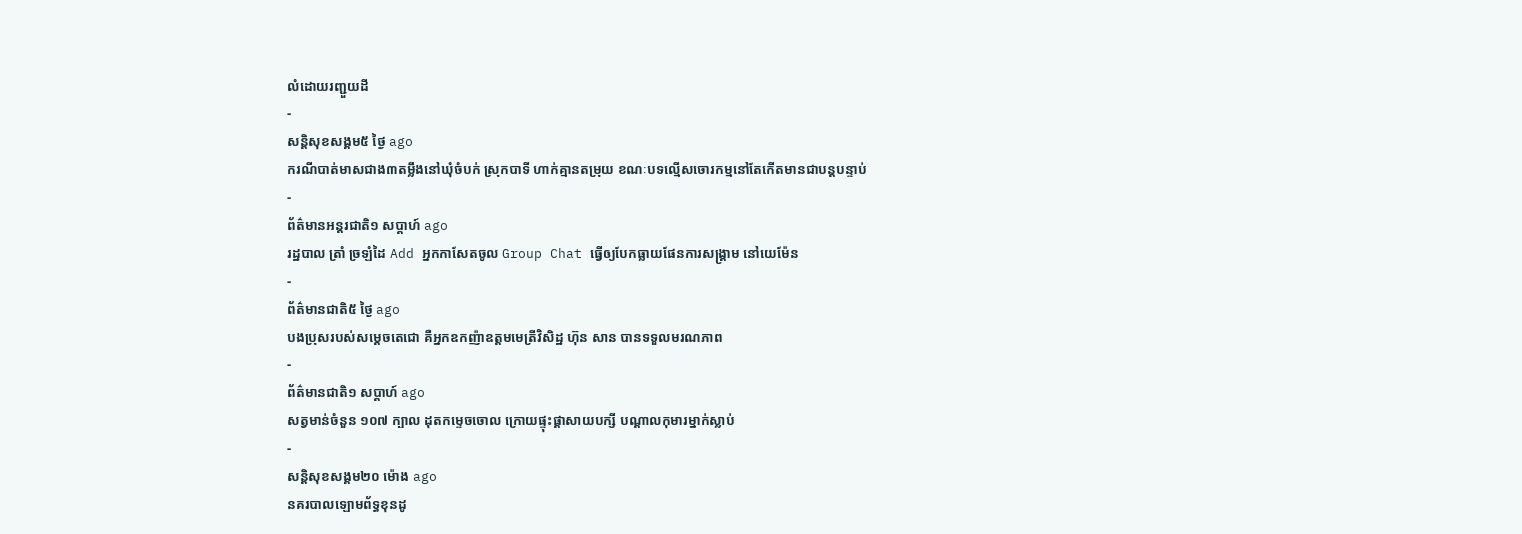លំដោយរញ្ជួយដី
-
សន្តិសុខសង្គម៥ ថ្ងៃ ago
ករណីបាត់មាសជាង៣តម្លឹងនៅឃុំចំបក់ ស្រុកបាទី ហាក់គ្មានតម្រុយ ខណៈបទល្មើសចោរកម្មនៅតែកើតមានជាបន្តបន្ទាប់
-
ព័ត៌មានអន្ដរជាតិ១ សប្តាហ៍ ago
រដ្ឋបាល ត្រាំ ច្រឡំដៃ Add អ្នកកាសែតចូល Group Chat ធ្វើឲ្យបែកធ្លាយផែនការសង្គ្រាម នៅយេម៉ែន
-
ព័ត៌មានជាតិ៥ ថ្ងៃ ago
បងប្រុសរបស់សម្ដេចតេជោ គឺអ្នកឧកញ៉ាឧត្តមមេត្រីវិសិដ្ឋ ហ៊ុន សាន បានទទួលមរណភាព
-
ព័ត៌មានជាតិ១ សប្តាហ៍ ago
សត្វមាន់ចំនួន ១០៧ ក្បាល ដុតកម្ទេចចោល ក្រោយផ្ទុះផ្ដាសាយបក្សី បណ្តាលកុមារម្នាក់ស្លាប់
-
សន្តិសុខសង្គម២០ ម៉ោង ago
នគរបាលឡោមព័ទ្ធខុនដូ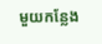មួយកន្លែង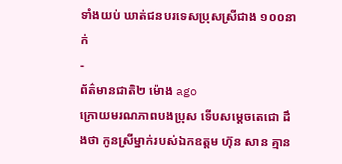ទាំងយប់ ឃាត់ជនបរទេសប្រុសស្រីជាង ១០០នាក់
-
ព័ត៌មានជាតិ២ ម៉ោង ago
ក្រោយមរណភាពបងប្រុស ទើបសម្ដេចតេជោ ដឹងថា កូនស្រីម្នាក់របស់ឯកឧត្តម ហ៊ុន សាន គ្មាន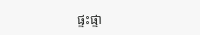ផ្ទះផ្ទា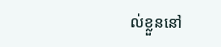ល់ខ្លួននៅ